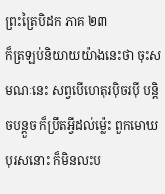ព្រះត្រៃបិដក ភាគ ២៣
ក៏ត្រឡប់និយាយយ៉ាងនេះថា ចុះសមណៈនេះ សព្វបើហេតុរប៉ិចរប៉ី បន្តិចបន្តួច ក៏ប្រឹតអ្វីដល់ម្ល៉េះ ពួកមោឃបុរសនោះ ក៏មិនលះប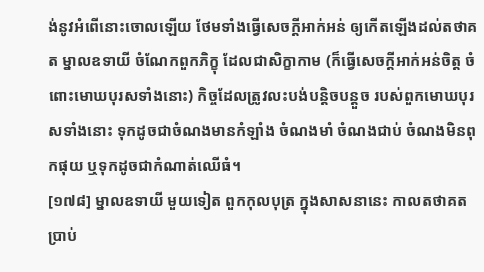ង់នូវអំពើនោះចោលឡើយ ថែមទាំងធ្វើសេចក្តីអាក់អន់ ឲ្យកើតឡើងដល់តថាគត ម្នាលឧទាយី ចំណែកពួកភិក្ខុ ដែលជាសិក្ខាកាម (ក៏ធ្វើសេចក្តីអាក់អន់ចិត្ត ចំពោះមោឃបុរសទាំងនោះ) កិច្ចដែលត្រូវលះបង់បន្តិចបន្តួច របស់ពួកមោឃបុរសទាំងនោះ ទុកដូចជាចំណងមានកំឡាំង ចំណងមាំ ចំណងជាប់ ចំណងមិនពុកផុយ ឬទុកដូចជាកំណាត់ឈើធំ។
[១៧៨] ម្នាលឧទាយី មួយទៀត ពួកកុលបុត្រ ក្នុងសាសនានេះ កាលតថាគតប្រាប់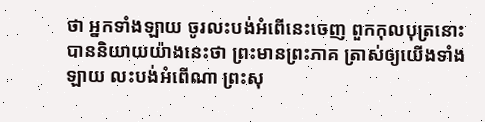ថា អ្នកទាំងឡាយ ចូរលះបង់អំពើនេះចេញ ពួកកុលបុត្រនោះ បាននិយាយយ៉ាងនេះថា ព្រះមានព្រះភាគ ត្រាស់ឲ្យយើងទាំងឡាយ លះបង់អំពើណា ព្រះសុ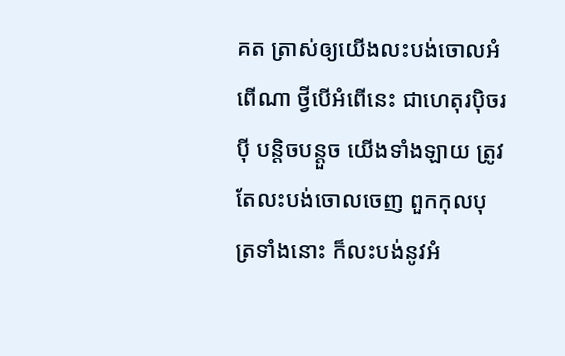គត ត្រាស់ឲ្យយើងលះបង់ចោលអំពើណា ថ្វីបើអំពើនេះ ជាហេតុរប៉ិចរប៉ី បន្តិចបន្តួច យើងទាំងឡាយ ត្រូវតែលះបង់ចោលចេញ ពួកកុលបុត្រទាំងនោះ ក៏លះបង់នូវអំ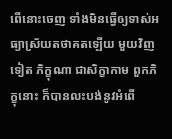ពើនោះចេញ ទាំងមិនធ្វើឲ្យទាស់អធ្យាស្រ័យតថាគតឡើយ មួយវិញទៀត ភិក្ខុណា ជាសិក្ខាកាម ពួកភិក្ខុនោះ ក៏បានលះបង់នូវអំពើ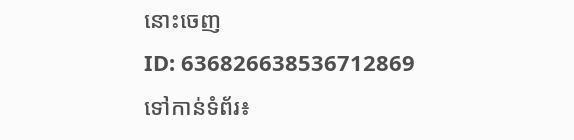នោះចេញ
ID: 636826638536712869
ទៅកាន់ទំព័រ៖